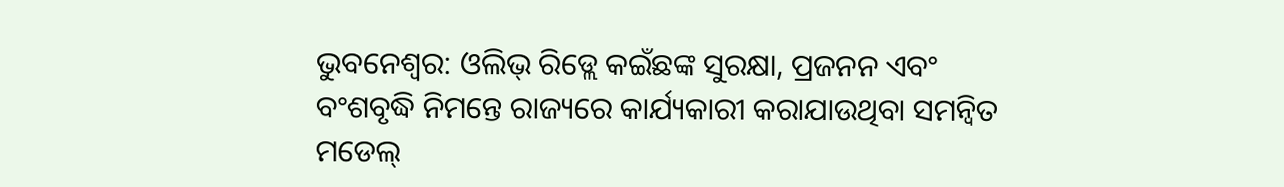ଭୁବନେଶ୍ବର: ଓଲିଭ୍ ରିଡ୍ଲେ କଇଁଛଙ୍କ ସୁରକ୍ଷା, ପ୍ରଜନନ ଏବଂ ବଂଶବୃଦ୍ଧି ନିମନ୍ତେ ରାଜ୍ୟରେ କାର୍ଯ୍ୟକାରୀ କରାଯାଉଥିବା ସମନ୍ବିତ ମଡେଲ୍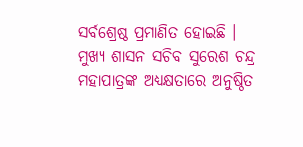ସର୍ବଶ୍ରେଷ୍ଠ ପ୍ରମାଣିତ ହୋଇଛି । ମୁଖ୍ୟ ଶାସନ ସଚିବ ସୁରେଶ ଚନ୍ଦ୍ର ମହାପାତ୍ରଙ୍କ ଅଧ୍ୟକ୍ଷତାରେ ଅନୁଷ୍ଠିତ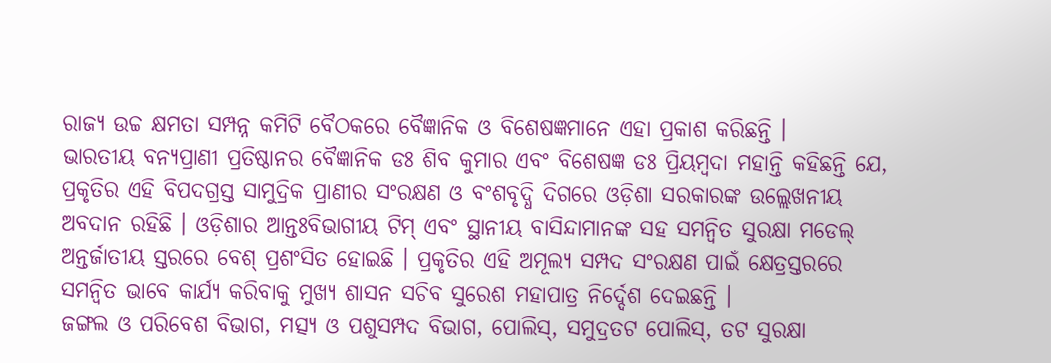ରାଜ୍ୟ ଉଚ୍ଚ କ୍ଷମତା ସମ୍ପନ୍ନ କମିଟି ବୈଠକରେ ବୈଜ୍ଞାନିକ ଓ ବିଶେଷଜ୍ଞମାନେ ଏହା ପ୍ରକାଶ କରିଛନ୍ତି ।
ଭାରତୀୟ ବନ୍ୟପ୍ରାଣୀ ପ୍ରତିଷ୍ଠାନର ବୈଜ୍ଞାନିକ ଡଃ ଶିବ କୁମାର ଏବଂ ବିଶେଷଜ୍ଞ ଡଃ ପ୍ରିୟମ୍ବଦା ମହାନ୍ତି କହିଛନ୍ତି ଯେ, ପ୍ରକୃତିର ଏହି ବିପଦଗ୍ରସ୍ତ ସାମୁଦ୍ରିକ ପ୍ରାଣୀର ସଂରକ୍ଷଣ ଓ ବଂଶବୃଦ୍ଧି ଦିଗରେ ଓଡ଼ିଶା ସରକାରଙ୍କ ଉଲ୍ଲେଖନୀୟ ଅବଦାନ ରହିଛି । ଓଡ଼ିଶାର ଆନ୍ତଃବିଭାଗୀୟ ଟିମ୍ ଏବଂ ସ୍ଥାନୀୟ ବାସିନ୍ଦାମାନଙ୍କ ସହ ସମନ୍ବିତ ସୁରକ୍ଷା ମଡେଲ୍ ଅନ୍ତର୍ଜାତୀୟ ସ୍ତରରେ ବେଶ୍ ପ୍ରଶଂସିତ ହୋଇଛି । ପ୍ରକୃତିର ଏହି ଅମୂଲ୍ୟ ସମ୍ପଦ ସଂରକ୍ଷଣ ପାଇଁ କ୍ଷେତ୍ରସ୍ତରରେ ସମନ୍ବିତ ଭାବେ କାର୍ଯ୍ୟ କରିବାକୁ ମୁଖ୍ୟ ଶାସନ ସଚିବ ସୁରେଶ ମହାପାତ୍ର ନିର୍ଦ୍ଦେଶ ଦେଇଛନ୍ତି ।
ଜଙ୍ଗଲ ଓ ପରିବେଶ ବିଭାଗ, ମତ୍ସ୍ୟ ଓ ପଶୁସମ୍ପଦ ବିଭାଗ, ପୋଲିସ୍, ସମୁଦ୍ରତଟ ପୋଲିସ୍, ତଟ ସୁରକ୍ଷା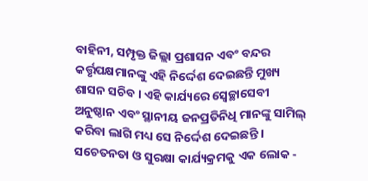ବାହିନୀ, ସମ୍ପୃକ୍ତ ଜିଲ୍ଲା ପ୍ରଶାସନ ଏବଂ ବନ୍ଦର କର୍ତ୍ତୃପକ୍ଷମାନଙ୍କୁ ଏହି ନିର୍ଦ୍ଦେଶ ଦେଇଛନ୍ତି ମୁଖ୍ୟ ଶାସନ ସଚିବ । ଏହି କାର୍ଯ୍ୟରେ ସ୍ବେଚ୍ଛାସେବୀ ଅନୁଷ୍ଠାନ ଏବଂ ସ୍ଥାନୀୟ ଜନପ୍ରତିନିଧି ମାନଙ୍କୁ ସାମିଲ୍ କରିବା ଲାଗି ମଧ୍ୟ ସେ ନିର୍ଦ୍ଦେଶ ଦେଇଛନ୍ତି । ସଚେତନତା ଓ ସୁରକ୍ଷା କାର୍ଯ୍ୟକ୍ରମକୁ ଏକ ଲୋକ -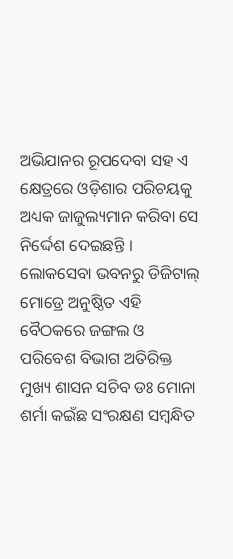ଅଭିଯାନର ରୂପଦେବା ସହ ଏ କ୍ଷେତ୍ରରେ ଓଡ଼ିଶାର ପରିଚୟକୁ ଅଧ୍ୟକ ଜାଜୁଲ୍ୟମାନ କରିବା ସେ ନିର୍ଦ୍ଦେଶ ଦେଇଛନ୍ତି ।
ଲୋକସେବା ଭବନରୁ ଡିଜିଟାଲ୍ ମୋଡ୍ରେ ଅନୁଷ୍ଠିତ ଏହି ବୈଠକରେ ଜଙ୍ଗଲ ଓ ପରିବେଶ ବିଭାଗ ଅତିରିକ୍ତ ମୁଖ୍ୟ ଶାସନ ସଚିବ ଡଃ ମୋନା ଶର୍ମା କଇଁଛ ସଂରକ୍ଷଣ ସମ୍ବନ୍ଧିତ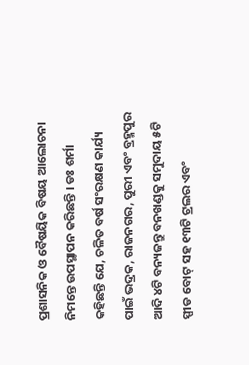ପ୍ରଶାସନିକ ଓ ବୈଷୟିକ ବିଷୟ ଆଲୋଚନା ନିମନ୍ତେ ଉପସ୍ଥାପନ କରିଛନ୍ତି । ଡଃ ଶର୍ମା କହିଛନ୍ତି ଯେ, ଚଳିତ ବର୍ଷ ସଂରକ୍ଷଣ କାର୍ଯ୍ୟ ପାଇଁ ଭଦ୍ରକ, ରାଜନଗର, ପୁରୀ ଏବଂ ବ୍ରହ୍ମପୁର ଆଦି ୪ଟି ବନ୍ୟଜନ୍ତୁ ବନଖଣ୍ଡକୁ ସମୁଦାୟ ୫ଟି ସ୍ପୀଡ ବୋଟ୍ ସହ ୧୩ଟି ଟ୍ରଲର ଏବଂ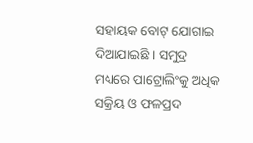ସହାୟକ ବୋଟ୍ ଯୋଗାଇ ଦିଆଯାଇଛି । ସମୁଦ୍ର ମଧ୍ୟରେ ପାଟ୍ରୋଲିଂକୁ ଅଧିକ ସକ୍ରିୟ ଓ ଫଳପ୍ରଦ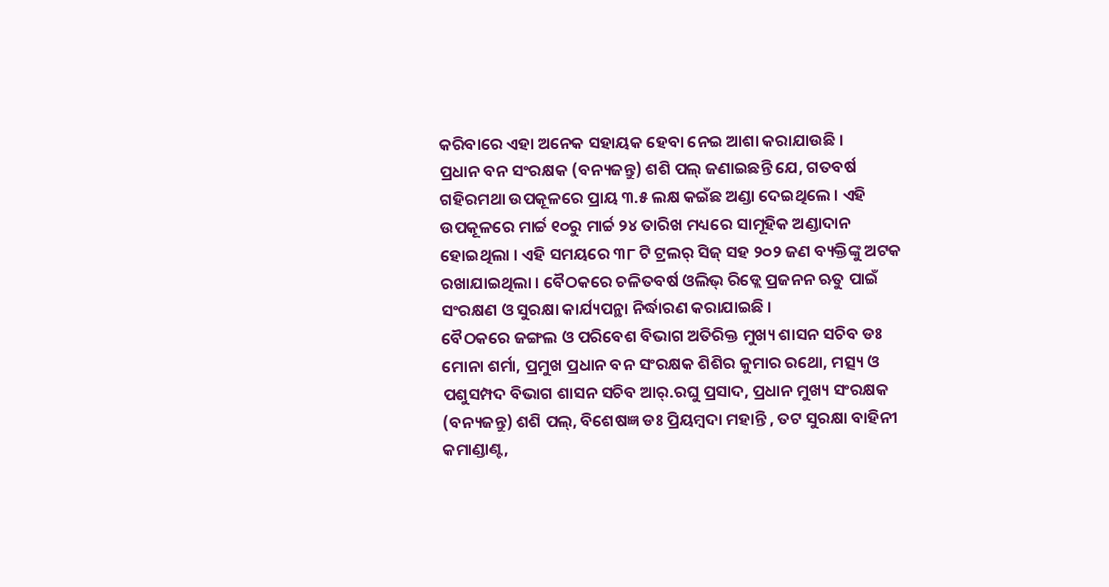କରିବାରେ ଏହା ଅନେକ ସହାୟକ ହେବା ନେଇ ଆଶା କରାଯାଉଛି ।
ପ୍ରଧାନ ବନ ସଂରକ୍ଷକ (ବନ୍ୟଜନ୍ତୁ) ଶଶି ପଲ୍ ଜଣାଇଛନ୍ତି ଯେ, ଗତବର୍ଷ ଗହିରମଥା ଉପକୂଳରେ ପ୍ରାୟ ୩.୫ ଲକ୍ଷ କଇଁଛ ଅଣ୍ଡା ଦେଇଥିଲେ । ଏହି ଉପକୂଳରେ ମାର୍ଚ୍ଚ ୧୦ରୁ ମାର୍ଚ୍ଚ ୨୪ ତାରିଖ ମଧ୍ୟରେ ସାମୂହିକ ଅଣ୍ଡାଦାନ ହୋଇଥିଲା । ଏହି ସମୟରେ ୩୮ ଟି ଟ୍ରଲର୍ ସିଜ୍ ସହ ୨୦୨ ଜଣ ବ୍ୟକ୍ତିଙ୍କୁ ଅଟକ ରଖାଯାଇଥିଲା । ବୈଠକରେ ଚଳିତବର୍ଷ ଓଲିଭ୍ ରିଡ୍ଲେ ପ୍ରଜନନ ଋତୁ ପାଇଁ ସଂରକ୍ଷଣ ଓ ସୁରକ୍ଷା କାର୍ଯ୍ୟପନ୍ଥା ନିର୍ଦ୍ଧାରଣ କରାଯାଇଛି ।
ବୈଠକରେ ଜଙ୍ଗଲ ଓ ପରିବେଶ ବିଭାଗ ଅତିରିକ୍ତ ମୁଖ୍ୟ ଶାସନ ସଚିବ ଡଃ ମୋନା ଶର୍ମା, ପ୍ରମୁଖ ପ୍ରଧାନ ବନ ସଂରକ୍ଷକ ଶିଶିର କୁମାର ରଥୋ, ମତ୍ସ୍ୟ ଓ ପଶୁସମ୍ପଦ ବିଭାଗ ଶାସନ ସଚିବ ଆର୍.ରଘୁ ପ୍ରସାଦ, ପ୍ରଧାନ ମୁଖ୍ୟ ସଂରକ୍ଷକ (ବନ୍ୟଜନ୍ତୁ) ଶଶି ପଲ୍, ବିଶେଷଜ୍ଞ ଡଃ ପ୍ରିୟମ୍ବଦା ମହାନ୍ତି , ତଟ ସୁରକ୍ଷା ବାହିନୀ କମାଣ୍ଡାଣ୍ଟ,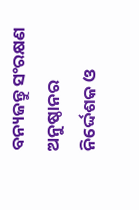ବନ୍ୟଜନ୍ତୁ ସଂରକ୍ଷଣ ଅନୁଷ୍ଠାନର ନିର୍ଦ୍ଦେଶକ ଓ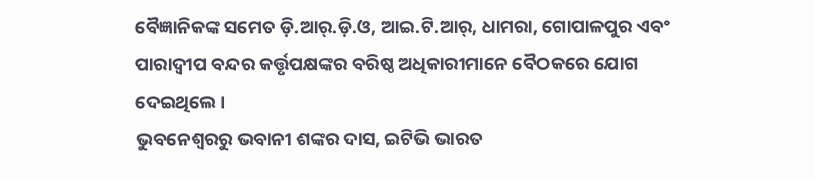ବୈଜ୍ଞାନିକଙ୍କ ସମେତ ଡ଼ି.ଆର୍.ଡ଼ି.ଓ, ଆଇ.ଟି.ଆର୍, ଧାମରା, ଗୋପାଳପୁର ଏବଂ ପାରାଦ୍ବୀପ ବନ୍ଦର କର୍ତ୍ତୃପକ୍ଷଙ୍କର ବରିଷ୍ଠ ଅଧିକାରୀମାନେ ବୈଠକରେ ଯୋଗ ଦେଇଥିଲେ ।
ଭୁବନେଶ୍ବରରୁ ଭବାନୀ ଶଙ୍କର ଦାସ, ଇଟିଭି ଭାରତ